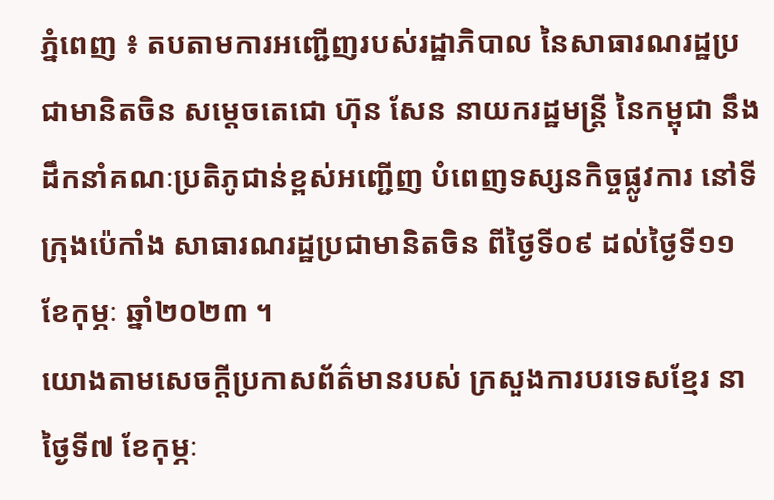ភ្នំពេញ ៖ តបតាមការអញ្ជើញរបស់រដ្ឋាភិបាល នៃសាធារណរដ្ឋប្រជាមានិតចិន សម្តេចតេជោ ហ៊ុន សែន នាយករដ្ឋមន្រ្តី នៃកម្ពុជា នឹងដឹកនាំគណៈប្រតិភូជាន់ខ្ពស់អញ្ជើញ បំពេញទស្សនកិច្ចផ្លូវការ នៅទីក្រុងប៉េកាំង សាធារណរដ្ឋប្រជាមានិតចិន ពីថ្ងៃទី០៩ ដល់ថ្ងៃទី១១ ខែកុម្ភៈ ឆ្នាំ២០២៣ ។
យោងតាមសេចក្ដីប្រកាសព័ត៌មានរបស់ ក្រសួងការបរទេសខ្មែរ នាថ្ងៃទី៧ ខែកុម្ភៈ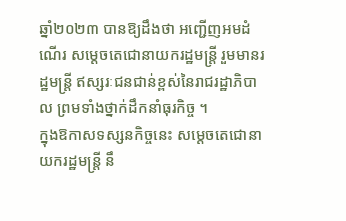ឆ្នាំ២០២៣ បានឱ្យដឹងថា អញ្ជើញអមដំណើរ សម្តេចតេជោនាយករដ្ឋមន្រ្តី រួមមានរដ្ឋមន្រ្តី ឥស្សរៈជនជាន់ខ្ពស់នៃរាជរដ្ឋាភិបាល ព្រមទាំងថ្នាក់ដឹកនាំធុរកិច្ច ។
ក្នុងឱកាសទស្សនកិច្ចនេះ សម្តេចតេជោនាយករដ្ឋមន្ត្រី នឹ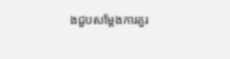ងជួបសម្តែងការគួរ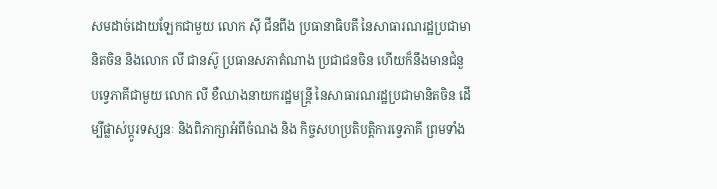សមដាច់ដោយឡែកជាមួយ លោក ស៊ី ជីនពីង ប្រធានាធិបតី នៃសាធារណរដ្ឋប្រជាមានិតចិន និងលោក លី ជានស៊ូ ប្រធានសភាតំណាង ប្រជាជនចិន ហើយក៏នឹងមានជំនួបទ្វេភាគីជាមួយ លោក លី ខឺឈាងនាយករដ្ឋមន្រ្តី នៃសាធារណរដ្ឋប្រជាមានិតចិន ដើម្បីផ្លាស់ប្តូរទស្សនៈ និងពិភាក្សាអំពីចំណង និង កិច្ចសហប្រតិបត្តិការទ្វេភាគី ព្រមទាំង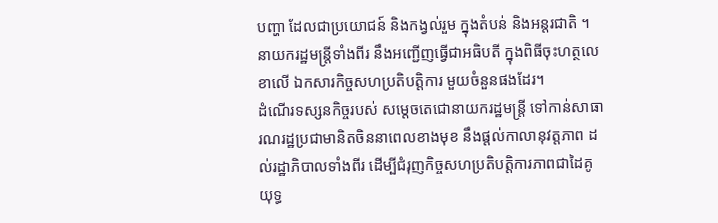បញ្ហា ដែលជាប្រយោជន៍ និងកង្វល់រួម ក្នុងតំបន់ និងអន្តរជាតិ ។ នាយករដ្ឋមន្រ្តីទាំងពីរ នឹងអញ្ជើញធ្វើជាអធិបតី ក្នុងពិធីចុះហត្ថលេខាលើ ឯកសារកិច្ចសហប្រតិបត្តិការ មួយចំនួនផងដែរ។
ដំណើរទស្សនកិច្ចរបស់ សម្តេចតេជោនាយករដ្ឋមន្ត្រី ទៅកាន់សាធារណរដ្ឋប្រជាមានិតចិននាពេលខាងមុខ នឹងផ្តល់កាលានុវត្តភាព ដល់រដ្ឋាភិបាលទាំងពីរ ដើម្បីជំរុញកិច្ចសហប្រតិបត្តិការភាពជាដៃគូយុទ្ធ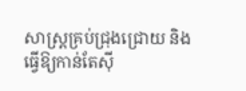សាស្ត្រគ្រប់ជ្រុងជ្រោយ និងធ្វើឱ្យកាន់តែស៊ី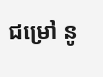ជម្រៅ នូ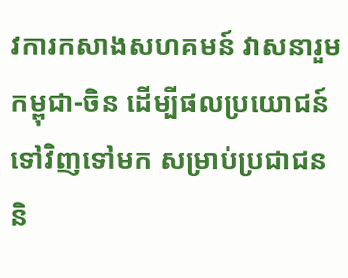វការកសាងសហគមន៍ វាសនារួមកម្ពុជា-ចិន ដើម្បីផលប្រយោជន៍ទៅវិញទៅមក សម្រាប់ប្រជាជន និ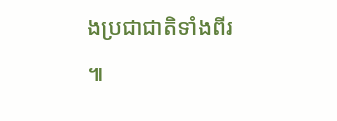ងប្រជាជាតិទាំងពីរ ៕